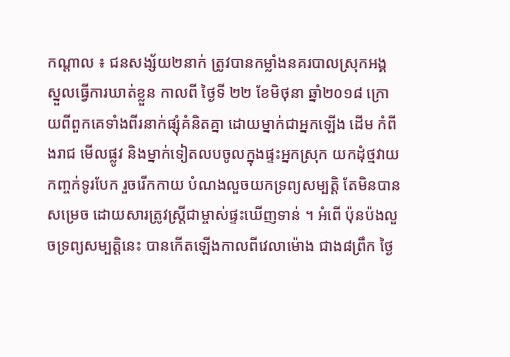កណ្តាល ៖ ជនសង្ស័យ២នាក់ ត្រូវបានកម្លាំងនគរបាលស្រុកអង្គស្នួលធ្វើការឃាត់ខ្លួន កាលពី ថ្ងៃទី ២២ ខែមិថុនា ឆ្នាំ២០១៨ ក្រោយពីពួកគេទាំងពីរនាក់ផ្សុំគំនិតគ្នា ដោយម្នាក់ជាអ្នកឡើង ដើម កំពីងរាជ មើលផ្លូវ និងម្នាក់ទៀតលបចូលក្នុងផ្ទះអ្នកស្រុក យកដុំថ្មវាយកញ្ចក់ទូរបែក រួចរើកកាយ បំណងលួចយកទ្រព្យសម្បត្តិ តែមិនបានសម្រេច ដោយសារត្រូវស្ត្រីជាម្ចាស់ផ្ទះឃើញទាន់ ។ អំពើ ប៉ុនប៉ងលួចទ្រព្យសម្បត្តិនេះ បានកើតឡើងកាលពីវេលាម៉ោង ជាង៨ព្រឹក ថ្ងៃ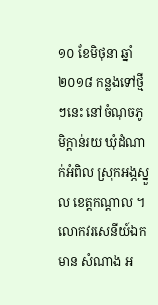១០ ខែមិថុនា ឆ្នាំ ២០១៨ កន្លងទៅថ្មីៗនេះ នៅចំណុចភូមិក្តាន់រយ ឃុំដំណាក់អំពិល ស្រុកអង្ភស្នួល ខេត្តកណ្តាល ។
លោកវរសេនីយ៍ឯក មាន សំណាង អ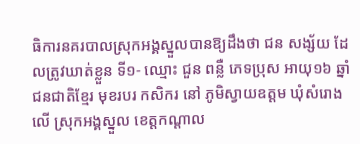ធិការនគរបាលស្រុកអង្គស្នួលបានឱ្យដឹងថា ជន សង្ស័យ ដែលត្រូវឃាត់ខ្លួន ទី១- ឈ្មោះ ជួន ពន្លឺ ភេទប្រុស អាយុ១៦ ឆ្នាំជនជាតិខ្មែរ មុខរបរ កសិករ នៅ ភូមិស្វាយឧត្តម ឃុំសំរោងលើ ស្រុកអង្គស្នួល ខេត្តកណ្តាល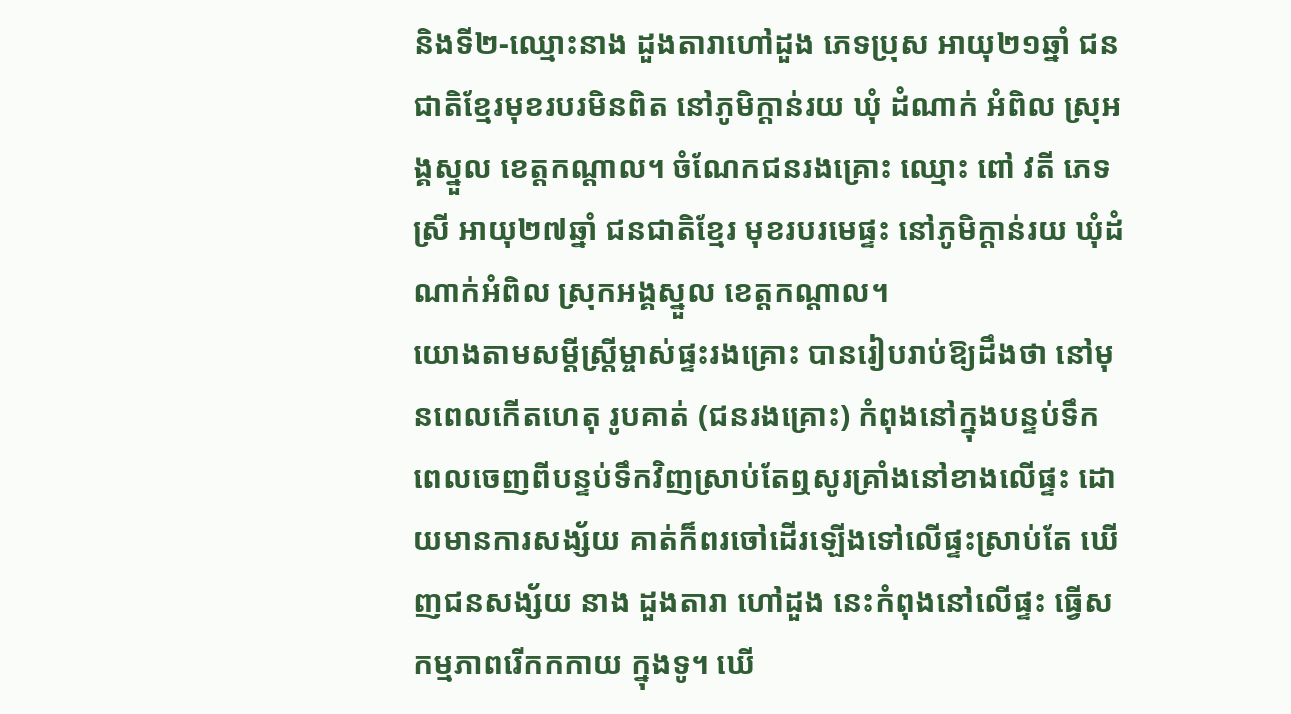និងទី២-ឈ្មោះនាង ដួងតារាហៅដួង ភេទប្រុស អាយុ២១ឆ្នាំ ជនជាតិខ្មែរមុខរបរមិនពិត នៅភូមិក្តាន់រយ ឃុំ ដំណាក់ អំពិល ស្រុអង្គស្នួល ខេត្តកណ្តាល។ ចំណែកជនរងគ្រោះ ឈ្មោះ ពៅ វតី ភេទស្រី អាយុ២៧ឆ្នាំ ជនជាតិខ្មែរ មុខរបរមេផ្ទះ នៅភូមិក្តាន់រយ ឃុំដំណាក់អំពិល ស្រុកអង្គស្នួល ខេត្តកណ្តាល។
យោងតាមសម្តីស្ត្រីម្ចាស់ផ្ទះរងគ្រោះ បានរៀបរាប់ឱ្យដឹងថា នៅមុនពេលកើតហេតុ រូបគាត់ (ជនរងគ្រោះ) កំពុងនៅក្នុងបន្ទប់ទឹក ពេលចេញពីបន្ទប់ទឹកវិញស្រាប់តែឮសូរគ្រាំងនៅខាងលើផ្ទះ ដោយមានការសង្ស័យ គាត់ក៏ពរចៅដើរឡើងទៅលើផ្ទះស្រាប់តែ ឃើញជនសង្ស័យ នាង ដួងតារា ហៅដួង នេះកំពុងនៅលើផ្ទះ ធ្វើសកម្មភាពរើកកកាយ ក្នុងទូ។ ឃើ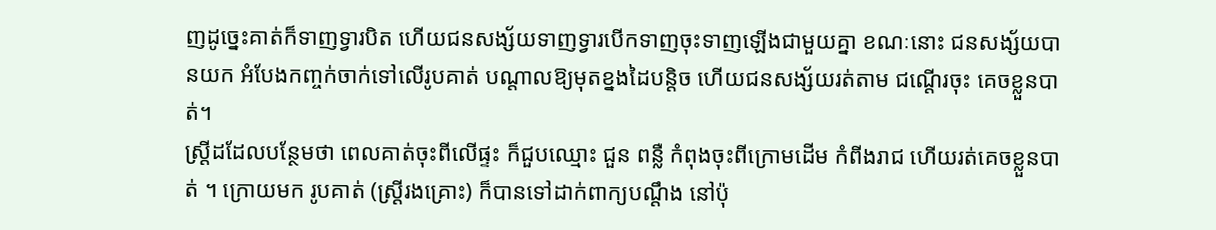ញដូច្នេះគាត់ក៏ទាញទ្វារបិត ហើយជនសង្ស័យទាញទ្វារបើកទាញចុះទាញឡើងជាមួយគ្នា ខណៈនោះ ជនសង្ស័យបានយក អំបែងកញ្ចក់ចាក់ទៅលើរូបគាត់ បណ្តាលឱ្យមុតខ្នងដៃបន្តិច ហើយជនសង្ស័យរត់តាម ជណ្តើរចុះ គេចខ្លួនបាត់។
ស្ត្រីដដែលបន្ថែមថា ពេលគាត់ចុះពីលើផ្ទះ ក៏ជួបឈ្មោះ ជួន ពន្លឺ កំពុងចុះពីក្រោមដើម កំពីងរាជ ហើយរត់គេចខ្លួនបាត់ ។ ក្រោយមក រូបគាត់ (ស្ត្រីរងគ្រោះ) ក៏បានទៅដាក់ពាក្យបណ្តឹង នៅប៉ុ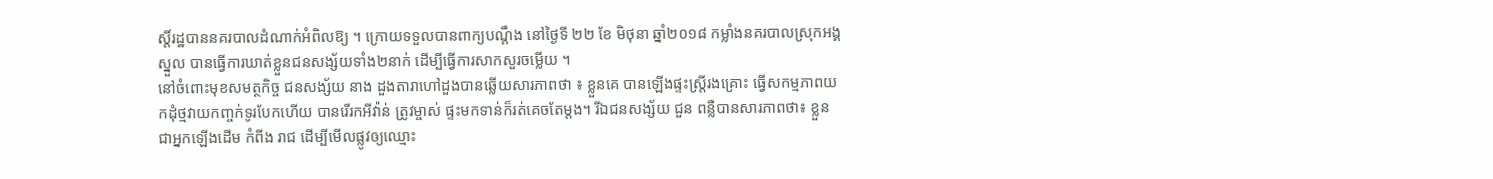ស្តិ៍រដ្ឋបាននគរបាលដំណាក់អំពិលឱ្យ ។ ក្រោយទទួលបានពាក្យបណ្តឹង នៅថ្ងៃទី ២២ ខែ មិថុនា ឆ្នាំ២០១៨ កម្លាំងនគរបាលស្រុកអង្គស្នួល បានធ្វើការឃាត់ខ្លួនជនសង្ស័យទាំង២នាក់ ដើម្បីធ្វើការសាកសួរចម្លើយ ។
នៅចំពោះមុខសមត្ថកិច្ច ជនសង្ស័យ នាង ដួងតារាហៅដួងបានឆ្លើយសារភាពថា ៖ ខ្លួនគេ បានឡើងផ្ទះស្ត្រីរងគ្រោះ ធ្វើសកម្មភាពយកដុំថ្មវាយកញ្ចក់ទូរបែកហើយ បានរើរកអីវ៉ាន់ ត្រូវម្ចាស់ ផ្ទះមកទាន់ក៏រត់គេចតែម្តង។ រីឯជនសង្ស័យ ជួន ពន្លឺបានសារភាពថា៖ ខ្លួនជាអ្នកឡើងដើម កំពីង រាជ ដើម្បីមើលផ្លូវឲ្យឈ្មោះ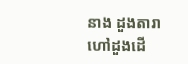នាង ដួងតារា ហៅដួងដើ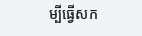ម្បីធ្វើសក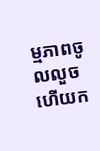ម្មភាពចូលលួច ហើយក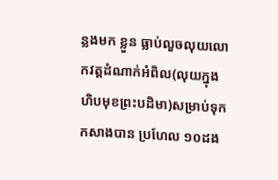ន្លងមក ខ្លួន ធ្លាប់លួចលុយលោកវត្តដំណាក់អំពិល(លុយក្នុងហិបមុខព្រះបដិមា)សម្រាប់ទុកកសាងបាន ប្រហែល ១០ដង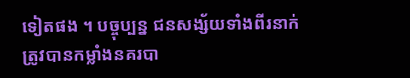ទៀតផង ។ បច្ចុប្បន្ន ជនសង្ស័យទាំងពីរនាក់ ត្រូវបានកម្លាំងនគរបា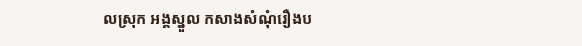លស្រុក អង្គស្នួល កសាងសំណុំរឿងប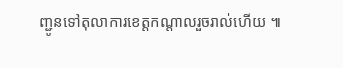ញ្ជូនទៅតុលាការខេត្តកណ្តាលរួចរាល់ហើយ ៕